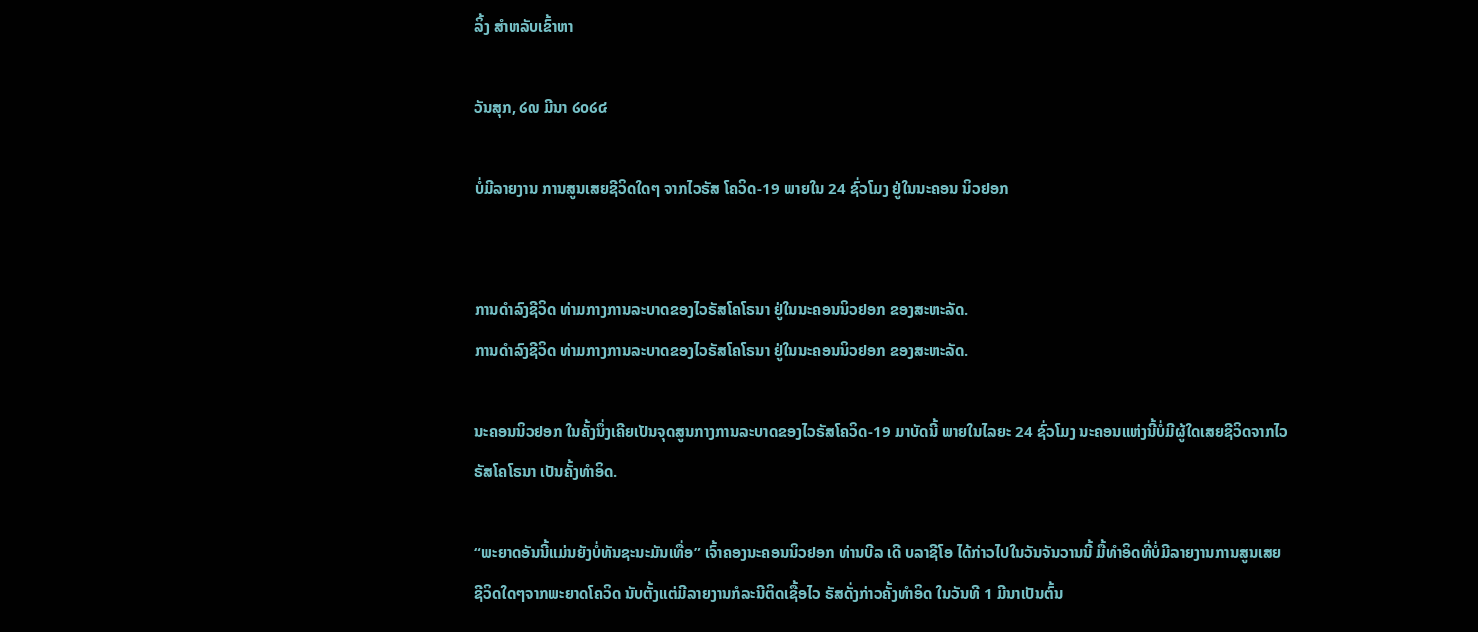ລິ້ງ ສຳຫລັບເຂົ້າຫາ

ວັນສຸກ, ໒໙ ມີນາ ໒໐໒໔

ບໍ່ມີລາຍງານ ການສູນເສຍຊີວິດໃດໆ ຈາກໄວຣັສ ໂຄວິດ-19 ພາຍໃນ 24 ຊົ່ວໂມງ ຢູ່ໃນນະຄອນ ນິວຢອກ


ການດຳລົງຊີວິດ ທ່າມກາງການລະບາດຂອງໄວຣັສໂຄໂຣນາ ຢູ່ໃນນະຄອນນິວຢອກ ຂອງສະຫະລັດ.
ການດຳລົງຊີວິດ ທ່າມກາງການລະບາດຂອງໄວຣັສໂຄໂຣນາ ຢູ່ໃນນະຄອນນິວຢອກ ຂອງສະຫະລັດ.

ນະຄອນນິວຢອກ ໃນຄັ້ງນຶ່ງເຄີຍເປັນຈຸດສູນກາງການລະບາດຂອງໄວຣັສໂຄວິດ-19 ມາບັດນີ້ ພາຍໃນໄລຍະ 24 ຊົ່ວໂມງ ນະຄອນແຫ່ງນີ້ບໍ່ມີຜູ້ໃດເສຍຊີວິດຈາກໄວຣັສໂຄໂຣນາ ເປັນຄັ້ງທຳອິດ.

“ພະຍາດອັນນີ້ແມ່ນຍັງບໍ່ທັນຊະນະມັນເທື່ອ” ເຈົ້າຄອງນະຄອນນິວຢອກ ທ່ານບີລ ເດີ ບລາຊີໂອ ໄດ້ກ່າວໄປໃນວັນຈັນວານນີ້ ມື້ທຳອິດທີ່ບໍ່ມີລາຍງານການສູນເສຍຊີວິດໃດໆຈາກພະຍາດໂຄວິດ ນັບຕັ້ງແຕ່ມີລາຍງານກໍລະນີຕິດເຊື້ອໄວ ຣັສດັ່ງກ່າວຄັ້ງທຳອິດ ໃນວັນທີ 1 ມີນາເປັນຕົ້ນ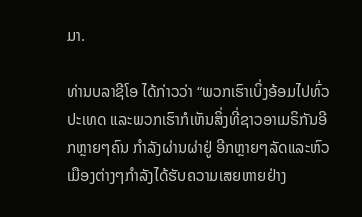ມາ.

ທ່ານບລາຊີໂອ ໄດ້ກ່າວວ່າ “ພວກເຮົາເບິ່ງອ້ອມໄປທົ່ວປະເທດ ແລະພວກເຮົາກໍເຫັນສິ່ງທີ່ຊາວອາເມຣິກັນອີກຫຼາຍໆຄົນ ກຳລັງຜ່ານຜ່າຢູ່ ອີກຫຼາຍໆລັດແລະຫົວເມືອງຕ່າງໆກຳລັງໄດ້ຮັບຄວາມເສຍຫາຍຢ່າງ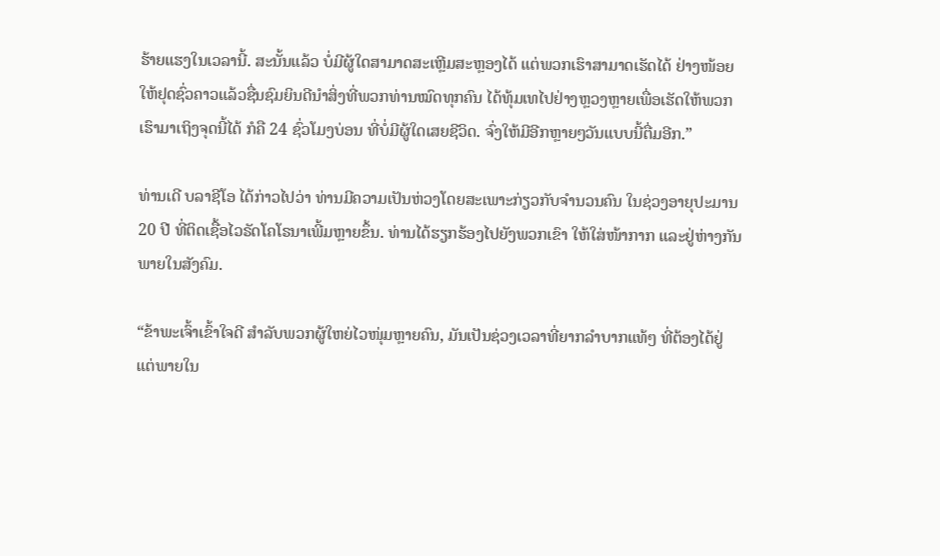ຮ້າຍແຮງໃນເວລານີ້. ສະນັ້ນແລ້ວ ບໍ່ມີຜູ້ໃດສາມາດສະເຫຼີມສະຫຼອງໄດ້ ແຕ່ພວກເຮົາສາມາດເຮັດໄດ້ ຢ່າງໜ້ອຍໃຫ້ຢຸດຊົ່ວຄາວແລ້ວຊື່ນຊົມຍິນດີນຳສິ່ງທີ່ພວກທ່ານໝົດທຸກຄົນ ໄດ້ທຸ້ມເທໄປຢ່າງຫຼວງຫຼາຍເພື່ອເຮັດໃຫ້ພວກເຮົາມາເຖິງຈຸດນີ້ໄດ້ ກໍຄື 24 ຊົ່ວໂມງບ່ອນ ທີ່ບໍ່ມີຜູ້ໃດເສຍຊີວິດ. ຈົ່ງໃຫ້ມີອີກຫຼາຍໆວັນແບບນີ້ຕື່ມອີກ.”

ທ່ານເດີ ບລາຊີໂອ ໄດ້ກ່າວໄປວ່າ ທ່ານມີຄວາມເປັນຫ່ວງໂດຍສະເພາະກ່ຽວກັບຈຳນວນຄົນ ໃນຊ່ວງອາຍຸປະມານ 20 ປີ ທີ່ຕິດເຊື້ອໄວຣັດໂຄໂຣນາເພີ້ມຫຼາຍຂຶ້ນ. ທ່ານໄດ້ຮຽກຮ້ອງໄປຍັງພວກເຂົາ ໃຫ້ໃສ່ໜ້າກາກ ແລະຢູ່ຫ່າງກັນພາຍໃນສັງຄົມ.

“ຂ້າພະເຈົ້າເຂົ້າໃຈດີ ສໍາລັບພວກຜູ້ໃຫຍ່ໄວໜຸ່ມຫຼາຍຄົນ, ມັນເປັນຊ່ວງເວລາທີ່ຍາກລຳບາກແທ້ໆ ທີ່ຕ້ອງໄດ້ຢູ່ແຕ່ພາຍໃນ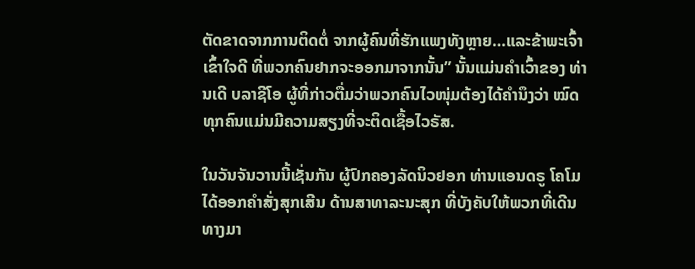ຕັດຂາດຈາກການຕິດຕໍ່ ຈາກຜູ້ຄົນທີ່ຮັກແພງທັງຫຼາຍ…ແລະຂ້າພະເຈົ້າເຂົ້າໃຈດີ ທີ່ພວກຄົນຢາກຈະອອກມາຈາກນັ້ນ” ນັ້ນແມ່ນຄຳເວົ້າຂອງ ທ່ານເດີ ບລາຊີໂອ ຜູ້ທີ່ກ່າວຕື່ມວ່າພວກຄົນໄວໜຸ່ມຕ້ອງໄດ້ຄຳນຶງວ່າ ໝົດທຸກຄົນແມ່ນມີຄວາມສຽງທີ່ຈະຕິດເຊື້ອໄວຣັສ.

ໃນວັນຈັນວານນີ້ເຊັ່ນກັນ ຜູ້ປົກຄອງລັດນິວຢອກ ທ່ານແອນດຣູ ໂຄໂມ ໄດ້ອອກຄຳສັ່ງສຸກເສີນ ດ້ານສາທາລະນະສຸກ ທີ່ບັງຄັບໃຫ້ພວກທີ່ເດີນທາງມາ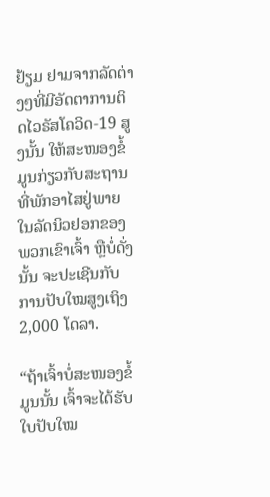ຢ້ຽມ ຢາມຈາກລັດຕ່າງໆທີ່ມີອັດຕາການຕິດໄວຣັສໂຄວິດ-19 ສູງນັ້ນ ໃຫ້ສະໜອງຂໍ້ມູນກ່ຽວກັບສະຖານທີ່ພັກອາໄສຢູ່ພາຍ ໃນລັດນິວຢອກຂອງພວກເຂົາເຈົ້າ ຫຼືບໍ່ດັ່ງນັ້ນ ຈະປະເຊີນກັບການປັບໃໝສູງເຖິງ 2,000 ໂດລາ.

“ຖ້າເຈົ້າບໍ່ສະໜອງຂໍ້ມູນນັ້ນ ເຈົ້າຈະໄດ້ຮັບໃບປັບໃໝ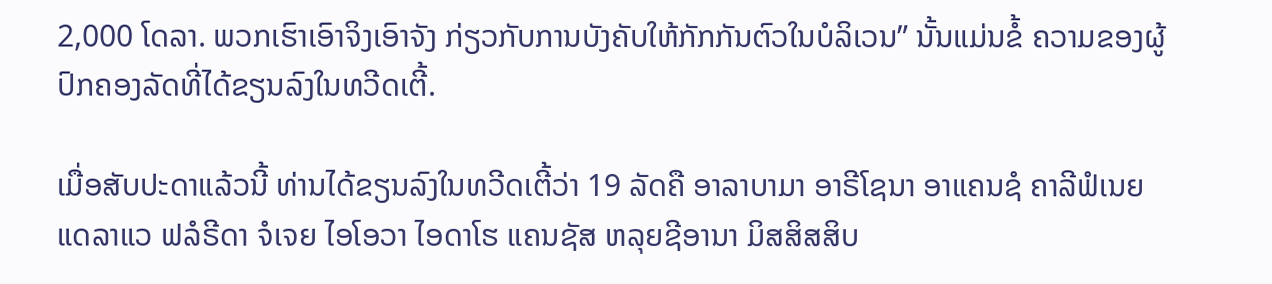2,000 ໂດລາ. ພວກເຮົາເອົາຈິງເອົາຈັງ ກ່ຽວກັບການບັງຄັບໃຫ້ກັກກັນຕົວໃນບໍລິເວນ” ນັ້ນແມ່ນຂໍ້ ຄວາມຂອງຜູ້ປົກຄອງລັດທີ່ໄດ້ຂຽນລົງໃນທວີດເຕີ້.

ເມື່ອສັບປະດາແລ້ວນີ້ ທ່ານໄດ້ຂຽນລົງໃນທວີດເຕີ້ວ່າ 19 ລັດຄື ອາລາບາມາ ອາຣີໂຊນາ ອາແຄນຊໍ ຄາລີຟໍເນຍ ແດລາແວ ຟລໍຣີດາ ຈໍເຈຍ ໄອໂອວາ ໄອດາໂຮ ແຄນຊັສ ຫລຸຍຊີອານາ ມິສສິສສິບ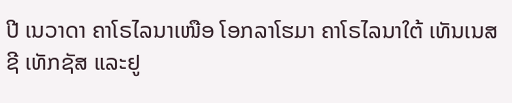ປີ ເນວາດາ ຄາໂຣໄລນາເໜືອ ໂອກລາໂຮມາ ຄາໂຣໄລນາໃຕ້ ເທັນເນສຊີ ເທັກຊັສ ແລະຢູ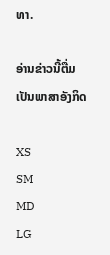ທາ.

ອ່ານຂ່າວນີ້ຕື່ມ ເປັນພາສາອັງກິດ

XS
SM
MD
LG